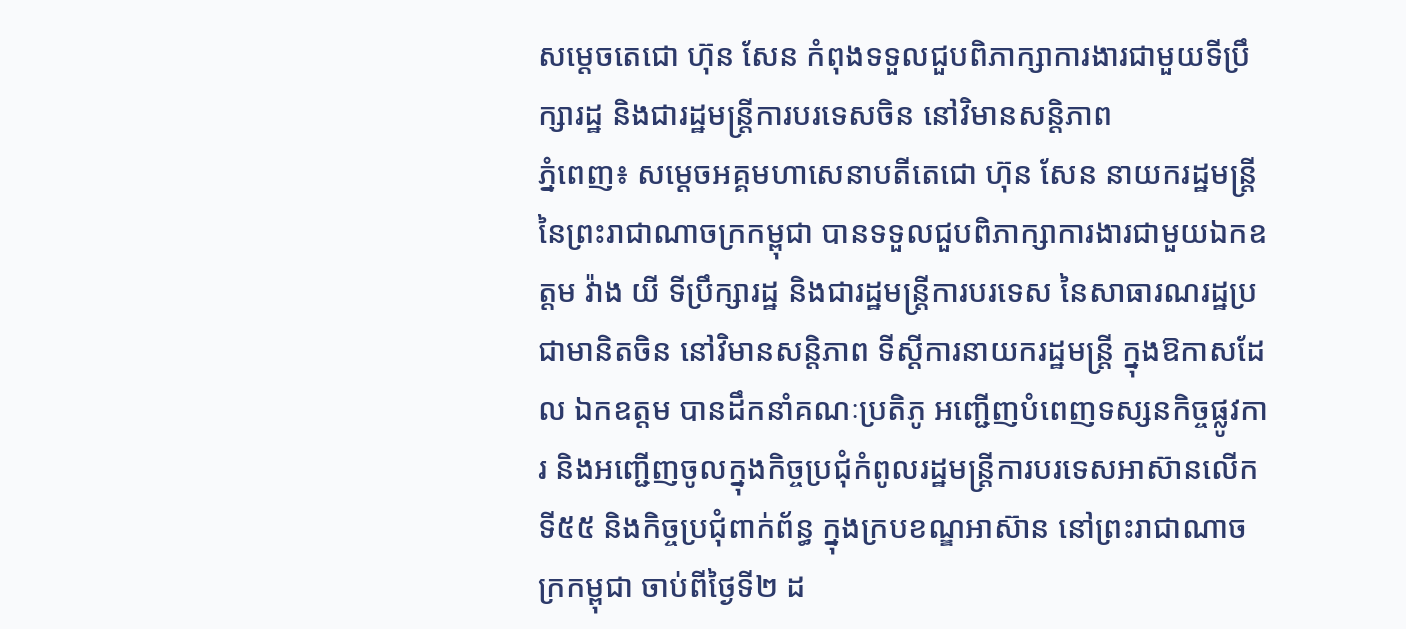សម្ដេចតេជោ ហ៊ុន សែន កំពុងទទួលជួបពិភាក្សាការងារជាមួយទីប្រឹក្សារដ្ឋ និងជារដ្ឋមន្ត្រីការបរទេសចិន នៅវិមានសន្តិភាព
ភ្នំពេញ៖ សម្ដេចអគ្គមហាសេនាបតីតេជោ ហ៊ុន សែន នាយករដ្ឋមន្ត្រី នៃព្រះរាជាណាចក្រកម្ពុជា បានទទួលជួបពិភាក្សាការងារជាមួយឯកឧត្តម វ៉ាង យី ទីប្រឹក្សារដ្ឋ និងជារដ្ឋមន្ត្រីការបរទេស នៃសាធារណរដ្ឋប្រជាមានិតចិន នៅវិមានសន្តិភាព ទីស្ដីការនាយករដ្ឋមន្ត្រី ក្នុងឱកាសដែល ឯកឧត្តម បានដឹកនាំគណៈប្រតិភូ អញ្ជើញបំពេញទស្សនកិច្ចផ្លូវការ និងអញ្ជើញចូលក្នុងកិច្ចប្រជុំកំពូលរដ្ឋមន្ត្រីការបរទេសអាស៊ានលើកទី៥៥ និងកិច្ចប្រជុំពាក់ព័ន្ធ ក្នុងក្របខណ្ឌអាស៊ាន នៅព្រះរាជាណាចក្រកម្ពុជា ចាប់ពីថ្ងៃទី២ ដ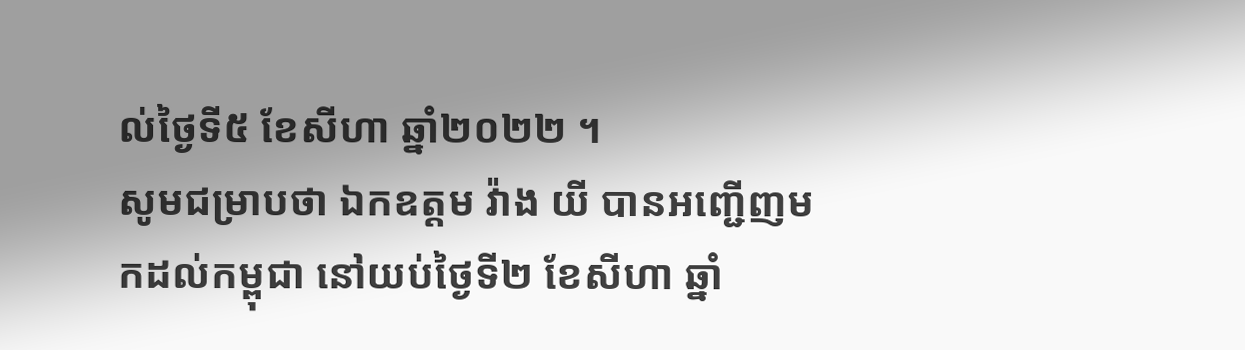ល់ថ្ងៃទី៥ ខែសីហា ឆ្នាំ២០២២ ។
សូមជម្រាបថា ឯកឧត្តម វ៉ាង យី បានអញ្ជើញមកដល់កម្ពុជា នៅយប់ថ្ងៃទី២ ខែសីហា ឆ្នាំ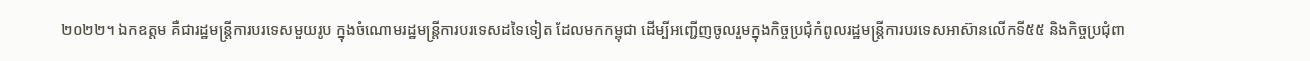២០២២។ ឯកឧត្តម គឺជារដ្ឋមន្ត្រីការបរទេសមួយរូប ក្នុងចំណោមរដ្ឋមន្ត្រីការបរទេសដទៃទៀត ដែលមកកម្ពុជា ដើម្បីអញ្ជើញចូលរួមក្នុងកិច្ចប្រជុំកំពូលរដ្ឋមន្ត្រីការបរទេសអាស៊ានលើកទី៥៥ និងកិច្ចប្រជុំពា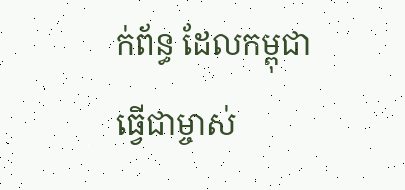ក់ព័ន្ធ ដែលកម្ពុជាធ្វើជាម្ចាស់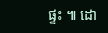ផ្ទះ ៕ ដោ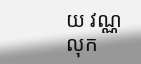យ វណ្ណលុក